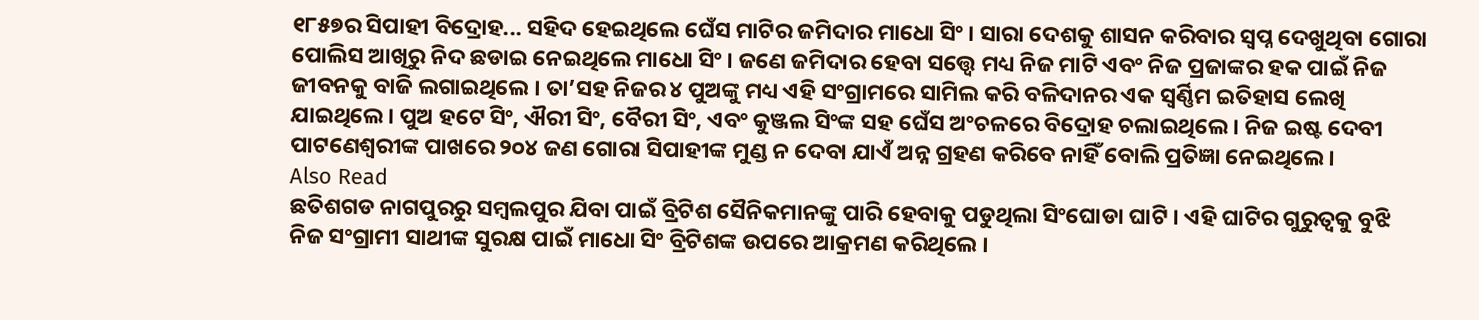୧୮୫୭ର ସିପାହୀ ବିଦ୍ରୋହ... ସହିଦ ହେଇଥିଲେ ଘେଁସ ମାଟିର ଜମିଦାର ମାଧୋ ସିଂ । ସାରା ଦେଶକୁ ଶାସନ କରିବାର ସ୍ୱପ୍ନ ଦେଖୁଥିବା ଗୋରା ପୋଲିସ ଆଖିରୁ ନିଦ ଛଡାଇ ନେଇଥିଲେ ମାଧୋ ସିଂ । ଜଣେ ଜମିଦାର ହେବା ସତ୍ତ୍ୱେ ମଧ୍ୟ ନିଜ ମାଟି ଏବଂ ନିଜ ପ୍ରଜାଙ୍କର ହକ ପାଇଁ ନିଜ ଜୀବନକୁ ବାଜି ଲଗାଇଥିଲେ । ତା’ସହ ନିଜର ୪ ପୁଅଙ୍କୁ ମଧ୍ୟ ଏହି ସଂଗ୍ରାମରେ ସାମିଲ କରି ବଳିଦାନର ଏକ ସ୍ୱର୍ଣ୍ଣିମ ଇତିହାସ ଲେଖି ଯାଇଥିଲେ । ପୁଅ ହଟେ ସିଂ, ଐରୀ ସିଂ, ବୈରୀ ସିଂ, ଏବଂ କୁଞ୍ଜଲ ସିଂଙ୍କ ସହ ଘେଁସ ଅଂଚଳରେ ବିଦ୍ରୋହ ଚଲାଇଥିଲେ । ନିଜ ଇଷ୍ଟ ଦେବୀ ପାଟଣେଶ୍ୱରୀଙ୍କ ପାଖରେ ୨୦୪ ଜଣ ଗୋରା ସିପାହୀଙ୍କ ମୁଣ୍ଡ ନ ଦେବା ଯାଏଁ ଅନ୍ନ ଗ୍ରହଣ କରିବେ ନାହିଁ ବୋଲି ପ୍ରତିଜ୍ଞା ନେଇଥିଲେ ।
Also Read
ଛତିଶଗଡ ନାଗପୁରରୁ ସମ୍ବଲପୁର ଯିବା ପାଇଁ ବ୍ରିଟିଶ ସୈନିକମାନଙ୍କୁ ପାରି ହେବାକୁ ପଡୁଥିଲା ସିଂଘୋଡା ଘାଟି । ଏହି ଘାଟିର ଗୁରୁତ୍ୱକୁ ବୁଝି ନିଜ ସଂଗ୍ରାମୀ ସାଥୀଙ୍କ ସୁରକ୍ଷ ପାଇଁ ମାଧୋ ସିଂ ବ୍ରିଟିଶଙ୍କ ଉପରେ ଆକ୍ରମଣ କରିଥିଲେ ।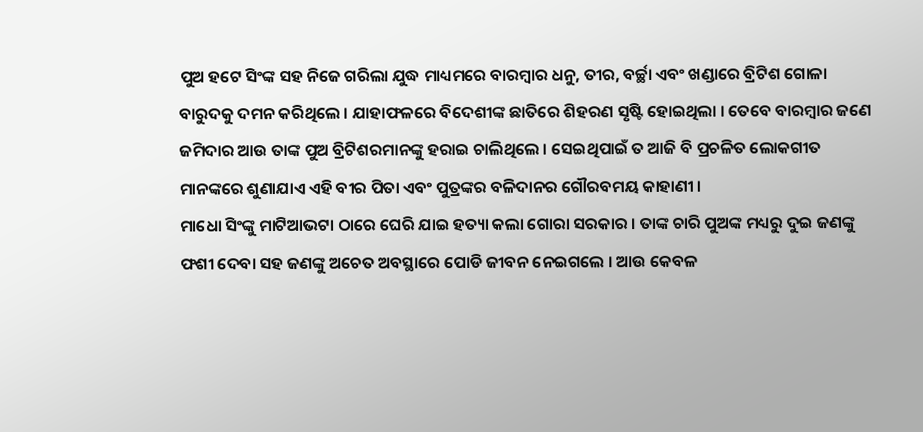ପୁଅ ହଟେ ସିଂଙ୍କ ସହ ନିଜେ ଗରିଲା ଯୁଦ୍ଧ ମାଧ୍ୟମରେ ବାରମ୍ବାର ଧନୁ, ତୀର, ବର୍ଚ୍ଛା ଏବଂ ଖଣ୍ଡାରେ ବ୍ରିଟିଶ ଗୋଳା ବାରୁଦକୁ ଦମନ କରିଥିଲେ । ଯାହାଫଳରେ ବିଦେଶୀଙ୍କ ଛାତିରେ ଶିହରଣ ସୃଷ୍ଟି ହୋଇଥିଲା । ତେବେ ବାରମ୍ବାର ଜଣେ ଜମିଦାର ଆଉ ତାଙ୍କ ପୁଅ ବ୍ରିଟିଶରମାନଙ୍କୁ ହରାଇ ଚାଲିଥିଲେ । ସେଇଥିପାଇଁ ତ ଆଜି ବି ପ୍ରଚଳିତ ଲୋକଗୀତ ମାନଙ୍କରେ ଶୁଣାଯାଏ ଏହି ବୀର ପିତା ଏବଂ ପୁତ୍ରଙ୍କର ବଳିଦାନର ଗୌରବମୟ କାହାଣୀ ।
ମାଧୋ ସିଂଙ୍କୁ ମାଟିଆଭଟା ଠାରେ ଘେରି ଯାଇ ହତ୍ୟା କଲା ଗୋରା ସରକାର । ତାଙ୍କ ଚାରି ପୁଅଙ୍କ ମଧ୍ୟରୁ ଦୁଇ ଜଣଙ୍କୁ ଫଶୀ ଦେବା ସହ ଜଣଙ୍କୁ ଅଚେତ ଅବସ୍ଥାରେ ପୋଡି ଜୀବନ ନେଇଗଲେ । ଆଉ କେବଳ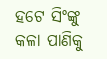ହଟେ ସିଂଙ୍କୁ କଳା ପାଣିକୁ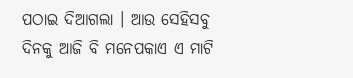ପଠାଇ ଦିଆଗଲା । ଆଉ ସେହିସବୁ ଦିନକୁ ଆଜି ବି ମନେପକାଏ ଏ ମାଟି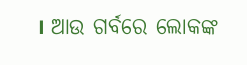। ଆଉ ଗର୍ବରେ ଲୋକଙ୍କ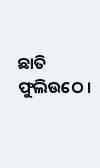ଛାତି ଫୁଲିଉଠେ ।